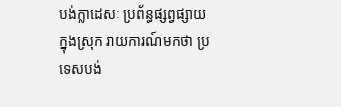បង់ក្លាដេសៈ ប្រព័ន្ធផ្សព្វផ្សាយក្នុងស្រុក រាយការណ៍មកថា ប្រទេសបង់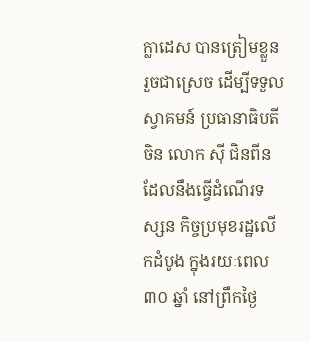ក្លាដេស បានត្រៀមខ្លួនរួចជាស្រេច ដើម្បីទទួលស្វាគមន៍ ប្រធានាធិបតីចិន លោក ស៊ី ជិនពីន ដែលនឹងធ្វើដំណើរទស្សន កិច្ចប្រមុខរដ្ឋលើកដំបូង ក្នុងរយៈពេល ៣០ ឆ្នាំ នៅព្រឹកថ្ងៃ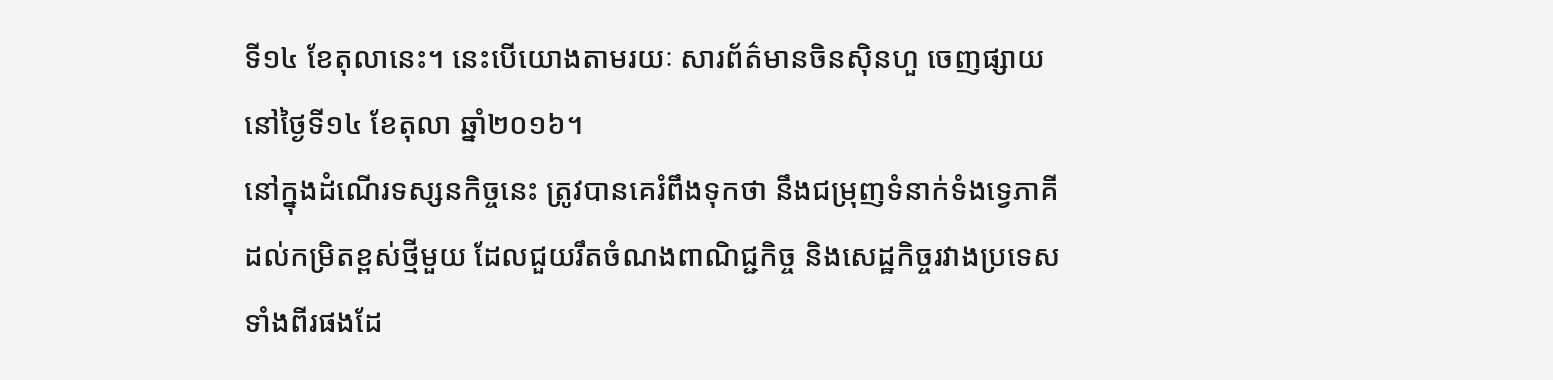ទី១៤ ខែតុលានេះ។ នេះបើយោងតាមរយៈ សារព័ត៌មានចិនស៊ិនហួ ចេញផ្សាយនៅថ្ងៃទី១៤ ខែតុលា ឆ្នាំ២០១៦។
នៅក្នុងដំណើរទស្សនកិច្ចនេះ ត្រូវបានគេរំពឹងទុកថា នឹងជម្រុញទំនាក់ទំងទ្វេភាគី ដល់កម្រិតខ្ពស់ថ្មីមួយ ដែលជួយរឹតចំណងពាណិជ្ជកិច្ច និងសេដ្ឋកិច្ចរវាងប្រទេសទាំងពីរផងដែ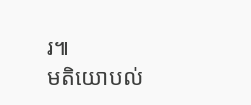រ៕
មតិយោបល់